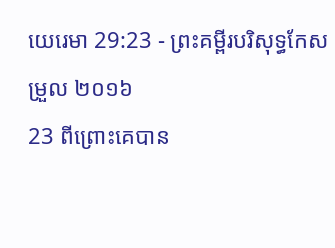យេរេមា 29:23 - ព្រះគម្ពីរបរិសុទ្ធកែសម្រួល ២០១៦
23 ពីព្រោះគេបាន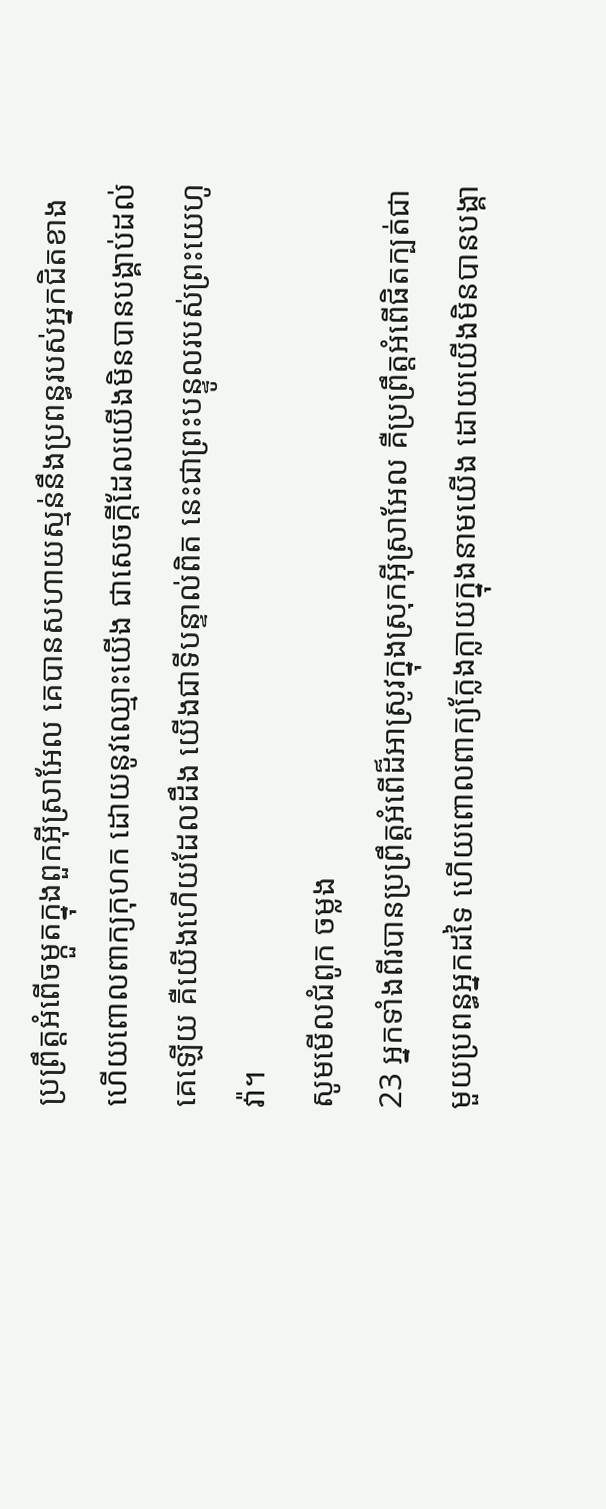ប្រព្រឹត្តអំពើចម្កួតក្នុងពួកអ៊ីស្រាអែល គេបានសហាយស្មន់នឹងប្រពន្ធរបស់អ្នកជិតខាង ហើយពោលពាក្យកុហក ដោយនូវឈ្មោះយើង ជាសេចក្ដីដែលយើងមិនបានបង្គាប់ដល់គេឡើយ គឺយើងហើយដែលដឹង យើងជាទីបន្ទាល់ពិត នេះជាព្រះបន្ទូលរបស់ព្រះយេហូវ៉ា។
សូមមើលជំពូក ចម្លង
23 អ្នកទាំងពីរបានប្រព្រឹត្តអំពើដ៏អាស្រូវក្នុងស្រុកអ៊ីស្រាអែល គឺប្រព្រឹត្តអំពើផិតក្បត់ជាមួយប្រពន្ធអ្នកដទៃ ហើយពោលពាក្យក្លែងក្លាយក្នុងនាមយើង ដោយយើងមិនបានបង្គា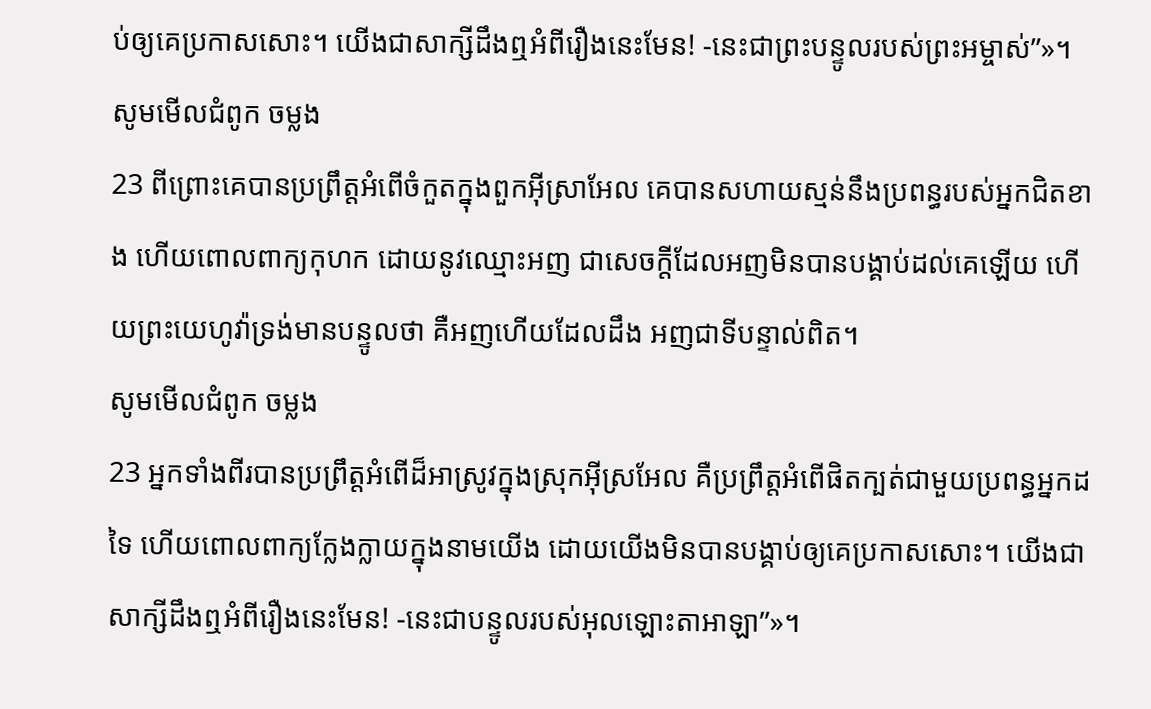ប់ឲ្យគេប្រកាសសោះ។ យើងជាសាក្សីដឹងឮអំពីរឿងនេះមែន! -នេះជាព្រះបន្ទូលរបស់ព្រះអម្ចាស់”»។
សូមមើលជំពូក ចម្លង
23 ពីព្រោះគេបានប្រព្រឹត្តអំពើចំកួតក្នុងពួកអ៊ីស្រាអែល គេបានសហាយស្មន់នឹងប្រពន្ធរបស់អ្នកជិតខាង ហើយពោលពាក្យកុហក ដោយនូវឈ្មោះអញ ជាសេចក្ដីដែលអញមិនបានបង្គាប់ដល់គេឡើយ ហើយព្រះយេហូវ៉ាទ្រង់មានបន្ទូលថា គឺអញហើយដែលដឹង អញជាទីបន្ទាល់ពិត។
សូមមើលជំពូក ចម្លង
23 អ្នកទាំងពីរបានប្រព្រឹត្តអំពើដ៏អាស្រូវក្នុងស្រុកអ៊ីស្រអែល គឺប្រព្រឹត្តអំពើផិតក្បត់ជាមួយប្រពន្ធអ្នកដទៃ ហើយពោលពាក្យក្លែងក្លាយក្នុងនាមយើង ដោយយើងមិនបានបង្គាប់ឲ្យគេប្រកាសសោះ។ យើងជាសាក្សីដឹងឮអំពីរឿងនេះមែន! -នេះជាបន្ទូលរបស់អុលឡោះតាអាឡា”»។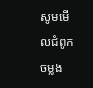សូមមើលជំពូក ចម្លង